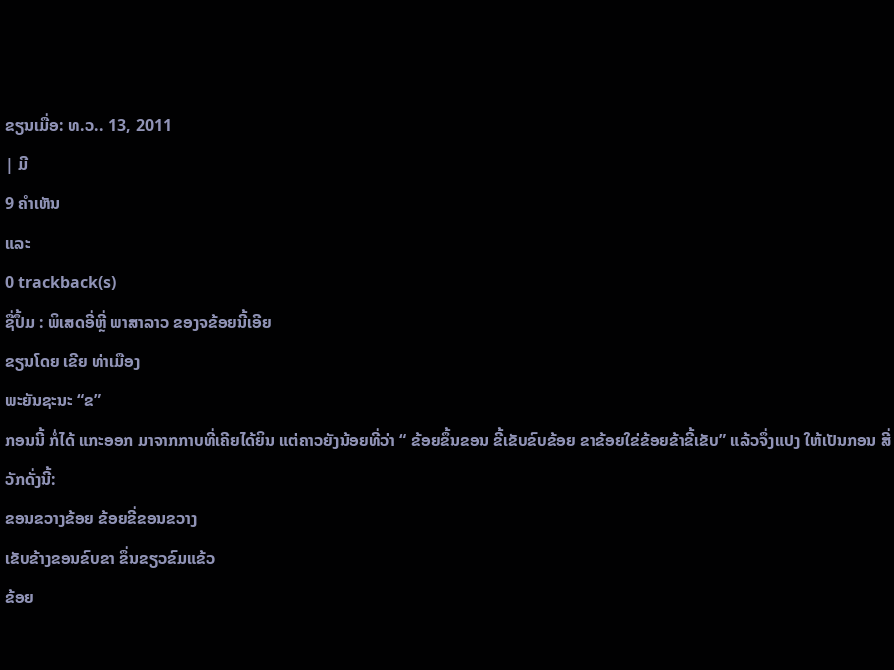ຂຽນເມື່ອ: ທ.ວ.. 13, 2011
| ມີ
9 ຄຳເຫັນ
ແລະ
0 trackback(s)
ຊື່ປຶ້ມ : ພິເສດອີ່ຫຼີ່ ພາສາລາວ ຂອງຈຂ້ອຍນີ້ເອີຍ
ຂຽນໂດຍ ເຂີຍ ທ່າເມືອງ
ພະຍັນຊະນະ “ຂ”
ກອນນີ້ ກໍ່ໄດ້ ແກະອອກ ມາຈາກກາບທີ່ເຄີຍໄດ້ຍິນ ແຕ່ຄາວຍັງນ້ອຍທີ່ວ່າ “ ຂ້ອຍຂຶ້ນຂອນ ຂີ້ເຂັບຂົບຂ້ອຍ ຂາຂ້ອຍໃຂ່ຂ້ອຍຂ້າຂີ້ເຂັບ” ແລ້ວຈຶ່ງແປງ ໃຫ້ເປັນກອນ ສີ່ ວັກດັ່ງນີ້:
ຂອນຂວາງຂ້ອຍ ຂ້ອຍຂີ່ຂອນຂວາງ
ເຂັບຂ້າງຂອນຂົບຂາ ຂຶ່ນຂຽວຂົມແຂ້ວ
ຂ້ອຍ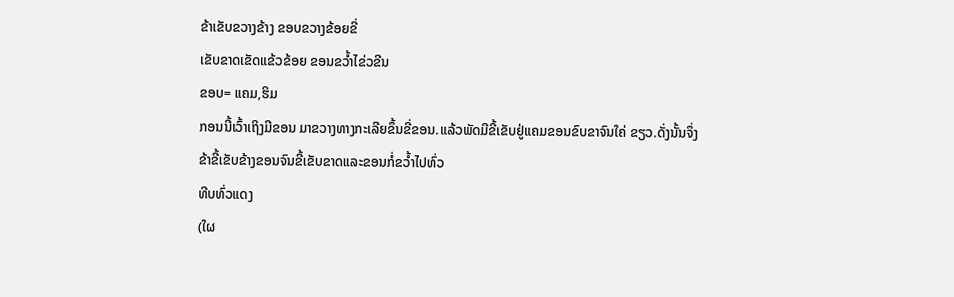ຂ້າເຂັບຂວາງຂ້າງ ຂອບຂວາງຂ້ອຍຂີ່
ເຂັບຂາດເຂັດແຂ້ວຂ້ອຍ ຂອນຂວ້ຳໄຂ່ວຂີນ
ຂອບ= ແຄມ,ຮິມ
ກອນນີ້ເວົ້າເຖິງມີຂອນ ມາຂວາງທາງກະເລີຍຂຶ້ນຂີ່ຂອນ.ແລ້ວພັດມີຂີ້ເຂັບຢູ່ແຄມຂອນຂົບຂາຈົນໃຄ່ ຂຽວ.ດັ່ງນັ້ນຈຶ່ງ ຂ້າຂີ້ເຂັບຂ້າງຂອນຈົນຂີ້ເຂັບຂາດແລະຂອນກໍ່ຂວ້ຳໄປທົ່ວ
ທີບທົ່ວແດງ
(ໃຜ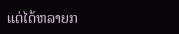ແຕ່ໄດ້ຫລາຍກ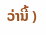ວ່ານີ້ )